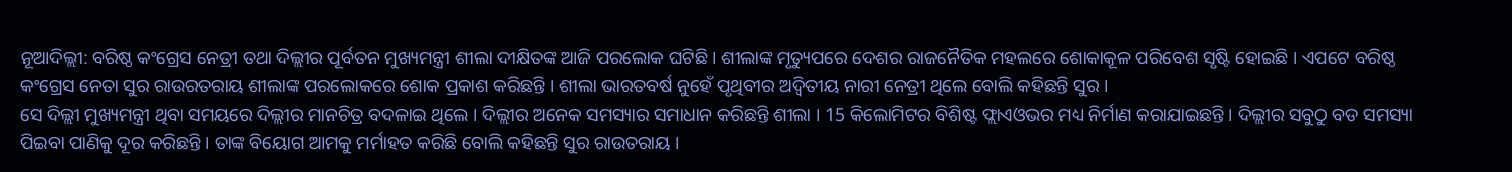ନୂଆଦିଲ୍ଲୀ: ବରିଷ୍ଠ କଂଗ୍ରେସ ନେତ୍ରୀ ତଥା ଦିଲ୍ଲୀର ପୂର୍ବତନ ମୁଖ୍ୟମନ୍ତ୍ରୀ ଶୀଲା ଦୀକ୍ଷିତଙ୍କ ଆଜି ପରଲୋକ ଘଟିଛି । ଶୀଲାଙ୍କ ମୃତ୍ୟୁପରେ ଦେଶର ରାଜନୈତିକ ମହଲରେ ଶୋକାକୂଳ ପରିବେଶ ସୃଷ୍ଟି ହୋଇଛି । ଏପଟେ ବରିଷ୍ଠ କଂଗ୍ରେସ ନେତା ସୁର ରାଉରତରାୟ ଶୀଲାଙ୍କ ପରଲୋକରେ ଶୋକ ପ୍ରକାଶ କରିଛନ୍ତି । ଶୀଲା ଭାରତବର୍ଷ ନୁହେଁ ପୃଥିବୀର ଅଦ୍ବିତୀୟ ନାରୀ ନେତ୍ରୀ ଥିଲେ ବୋଲି କହିଛନ୍ତି ସୁର ।
ସେ ଦିଲ୍ଲୀ ମୁଖ୍ୟମନ୍ତ୍ରୀ ଥିବା ସମୟରେ ଦିଲ୍ଲୀର ମାନଚିତ୍ର ବଦଳାଇ ଥିଲେ । ଦିଲ୍ଲୀର ଅନେକ ସମସ୍ୟାର ସମାଧାନ କରିଛନ୍ତି ଶୀଲା । 15 କିଲୋମିଟର ବିଶିଷ୍ଟ ଫ୍ଲାଏଓଭର ମଧ୍ୟ ନିର୍ମାଣ କରାଯାଇଛନ୍ତି । ଦିଲ୍ଲୀର ସବୁଠୁ ବଡ ସମସ୍ୟା ପିଇବା ପାଣିକୁ ଦୂର କରିଛନ୍ତି । ତାଙ୍କ ବିୟୋଗ ଆମକୁ ମର୍ମାହତ କରିଛି ବୋଲି କହିଛନ୍ତି ସୁର ରାଉତରାୟ ।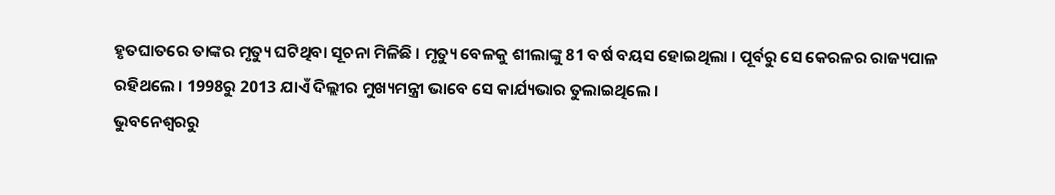ହୃତଘାତରେ ତାଙ୍କର ମୃତ୍ୟୁ ଘଟିଥିବା ସୂଚନା ମିଳିଛି । ମୃତ୍ୟୁ ବେଳକୁ ଶୀଲାଙ୍କୁ 81 ବର୍ଷ ବୟସ ହୋଇଥିଲା । ପୂର୍ବରୁ ସେ କେରଳର ରାଜ୍ୟପାଳ ରହିଥଲେ । 1998ରୁ 2013 ଯାଏଁ ଦିଲ୍ଲୀର ମୁଖ୍ୟମନ୍ତ୍ରୀ ଭାବେ ସେ କାର୍ଯ୍ୟଭାର ତୁଲାଇଥିଲେ ।
ଭୁବନେଶ୍ବରରୁ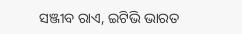ସଞ୍ଜୀବ ରାଏ, ଇଟିଭି ଭାରତ